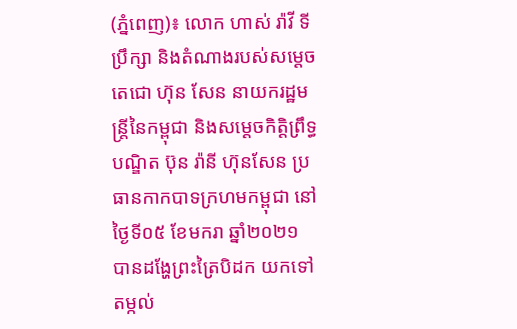(ភ្នំពេញ)៖ លោក ហាស់ រ៉ាវី ទីប្រឹក្សា និងតំណាងរបស់សម្តេចតេជោ ហ៊ុន សែន នាយករដ្ឋមន្រ្តីនៃកម្ពុជា និងសម្តេចកិត្តិព្រឹទ្ធបណ្ឌិត ប៊ុន រ៉ានី ហ៊ុនសែន ប្រធានកាកបាទក្រហមកម្ពុជា នៅថ្ងៃទី០៥ ខែមករា ឆ្នាំ២០២១ បានដង្ហែព្រះត្រៃបិដក យកទៅតម្កល់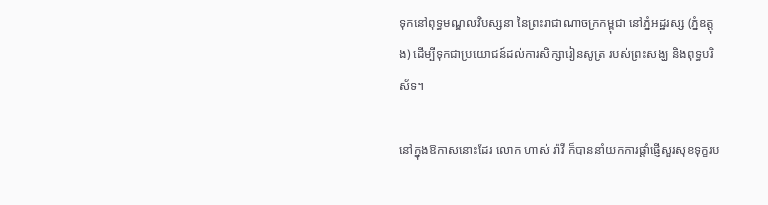ទុកនៅពុទ្ធមណ្ឌលវិបស្សនា នៃព្រះរាជាណាចក្រកម្ពុជា នៅភ្នំអដ្ឋរស្ស (ភ្នំឧត្តុង) ដើម្បីទុកជាប្រយោជន៍ដល់ការសិក្សារៀនសូត្រ របស់ព្រះសង្ឃ និងពុទ្ធបរិស័ទ។

នៅក្នុងឱកាសនោះដែរ លោក ហាស់ រ៉ាវី ក៏បាននាំយកការផ្តាំផ្ញើសួរសុខទុក្ខរប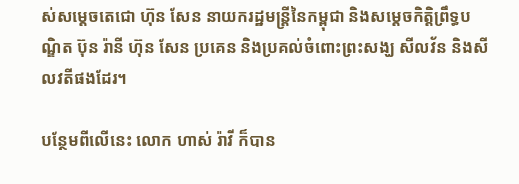ស់សម្តេចតេជោ ហ៊ុន សែន នាយករដ្ឋមន្រ្តីនៃកម្ពុជា និងសម្តេចកិត្តិព្រឹទ្ធបណ្ឌិត ប៊ុន រ៉ានី ហ៊ុន សែន ប្រគេន និងប្រគល់ចំពោះព្រះសង្ឃ សីលវ័ន និងសីលវតីផងដែរ។

បន្ថែមពីលើនេះ លោក ហាស់ រ៉ាវី ក៏បាន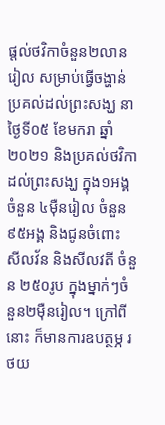ផ្តល់ថវិកាចំនួន២លានរៀល សម្រាប់ធ្វើចង្ហាន់ ប្រគល់ដល់ព្រះសង្ឃ នាថ្ងៃទី០៥ ខែមករា ឆ្នាំ២០២១ និងប្រគល់ថវិកាដល់ព្រះសង្ឃ ក្នុង១អង្គចំនួន ៤ម៉ឺនរៀល ចំនួន៩៥អង្គ និងជូនចំពោះ សីលវ័ន និងសីលវតី ចំនួន ២៥០រូប ក្នុងម្នាក់ៗចំនួន២ម៉ឺនរៀល។ ក្រៅពីនោះ ក៏មានការឧបត្ថម្ភ រថយ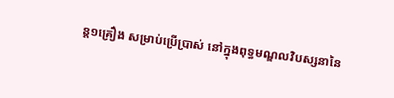ន្ត១គ្រឿង សម្រាប់ប្រើប្រាស់ នៅក្នុងពុទ្ធមណ្ឌលវិបស្សនានៃ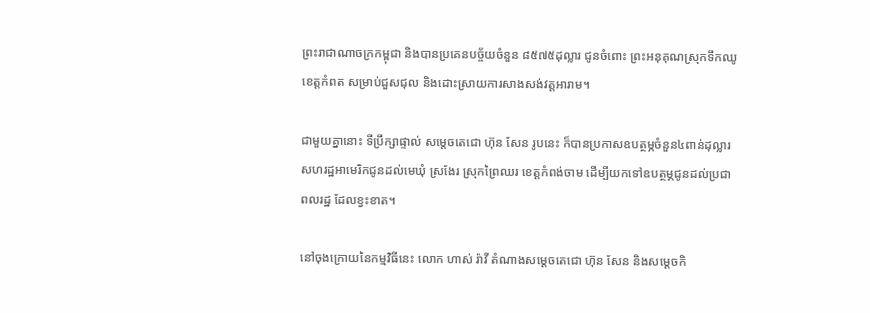ព្រះរាជាណាចក្រកម្ពុជា និងបានប្រគេនបច្ច័យចំនួន ៨៥៧៥ដុល្លារ ជូនចំពោះ ព្រះអនុគុណស្រុកទឹកឈូ ខេត្តកំពត សម្រាប់ជួសជុល និងដោះស្រាយការសាងសង់វត្តអារាម។

ជាមួយគ្នានោះ ទីប្រឹក្សាផ្ទាល់ សម្តេចតេជោ ហ៊ុន សែន រូបនេះ ក៏បានប្រកាសឧបត្ថម្ភចំនួន៤ពាន់ដុល្លារសហរដ្ឋអាមេរិកជូនដល់មេឃុំ ស្រងែរ ស្រុកព្រៃឈរ ខេត្តកំពង់ចាម ដើម្បីយកទៅឧបត្ថម្ភជូនដល់ប្រជាពលរដ្ឋ ដែលខ្វះខាត។

នៅចុងក្រោយនៃកម្មវិធីនេះ លោក ហាស់ រ៉ាវី តំណាងសម្តេចតេជោ ហ៊ុន សែន និងសម្តេចកិ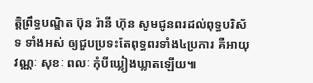ត្តិព្រឹទ្ធបណ្ឌិត ប៊ុន រ៉ានី ហ៊ុន សូមជូនពរដល់ពុទ្ធបរិស័ទ ទាំងអស់ ឲ្យជួបប្រទះតែពុទ្ធពរទាំង៤ប្រការ គឺអាយុ វណ្ណៈ សុខៈ ពលៈ កុំបីឃ្លៀងឃ្លាតឡើយ៕